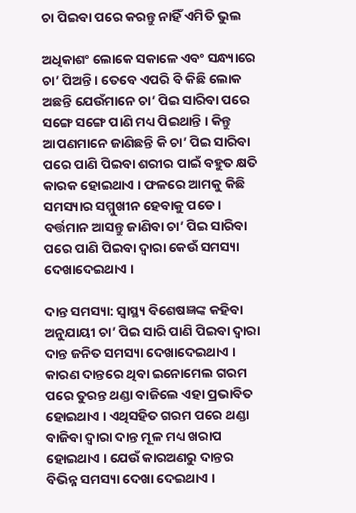ଚା ପିଇବା ପରେ କରନ୍ତୁ ନାହିଁ ଏମିତି ଭୁଲ

ଅଧିକାଶଂ ଲୋକେ ସକାଳେ ଏବଂ ସନ୍ଧ୍ୟାରେ ଚା’ ପିଅନ୍ତି । ତେବେ ଏପରି ବି କିଛି ଲୋକ ଅଛନ୍ତି ଯେଉଁମାନେ ଚା’ ପିଇ ସାରିବା ପରେ ସଙ୍ଗେ ସଙ୍ଗେ ପାଣି ମଧ୍ୟ ପିଇଥାନ୍ତି । କିନ୍ତୁ ଆପଣମାନେ ଜାଣିଛନ୍ତି କି ଚା’ ପିଇ ସାରିବା ପରେ ପାଣି ପିଇବା ଶରୀର ପାଇଁ ବହୁତ କ୍ଷତି କାରକ ହୋଇଥାଏ । ଫଳରେ ଆମକୁ କିଛି ସମସ୍ୟାର ସମ୍ମୁଖୀନ ହେବାକୁ ପଡେ । ବର୍ତ୍ତମାନ ଆସନ୍ତୁ ଜାଣିବା ଚା’ ପିଇ ସାରିବା ପରେ ପାଣି ପିଇବା ଦ୍ୱାରା କେଉଁ ସମସ୍ୟା ଦେଖାଦେଇଥାଏ ।

ଦାନ୍ତ ସମସ୍ୟା: ସ୍ୱାସ୍ଥ୍ୟ ବିଶେଷଜ୍ଞଙ୍କ କହିବା ଅନୁଯାୟୀ ଚା’ ପିଇ ସାରି ପାଣି ପିଇବା ଦ୍ୱାରା ଦାନ୍ତ ଜନିତ ସମସ୍ୟା ଦେଖାଦେଇଥାଏ । କାରଣ ଦାନ୍ତରେ ଥିବା ଇନୋମେଲ ଗରମ ପରେ ତୁରନ୍ତ ଥଣ୍ଡା ବାଜିଲେ ଏହା ପ୍ରଭାବିତ ହୋଇଥାଏ । ଏଥିସହିତ ଗରମ ପରେ ଥଣ୍ଡା ବାଜିବା ଦ୍ୱାରା ଦାନ୍ତ ମୂଳ ମଧ୍ୟ ଖରାପ ହୋଇଥାଏ । ଯେଉଁ କାରଅଣରୁ ଦାନ୍ତର ବିଭିନ୍ନ ସମସ୍ୟା ଦେଖା ଦେଇଥାଏ ।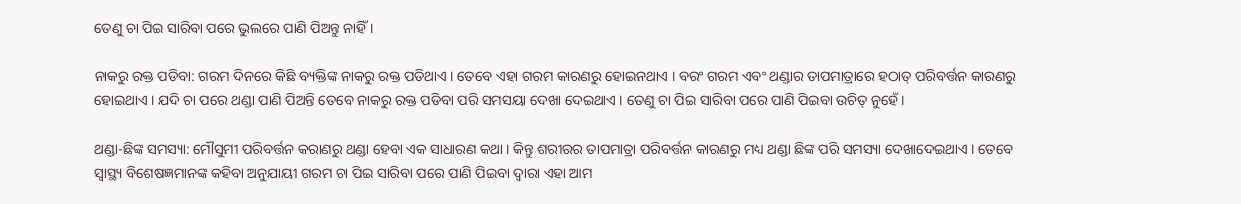ତେଣୁ ଚା ପିଇ ସାରିବା ପରେ ଭୁଲରେ ପାଣି ପିଅନ୍ତୁ ନାହିଁ ।

ନାକରୁ ରକ୍ତ ପଡିବା: ଗରମ ଦିନରେ କିଛି ବ୍ୟକ୍ତିଙ୍କ ନାକରୁ ରକ୍ତ ପଡିଥାଏ । ତେବେ ଏହା ଗରମ କାରଣରୁ ହୋଇନଥାଏ । ବରଂ ଗରମ ଏବଂ ଥଣ୍ଡାର ତାପମାତ୍ରାରେ ହଠାତ୍ ପରିବର୍ତ୍ତନ କାରଣରୁ ହୋଇଥାଏ । ଯଦି ଚା ପରେ ଥଣ୍ଡା ପାଣି ପିଅନ୍ତି ତେବେ ନାକରୁ ରକ୍ତ ପଡିବା ପରି ସମସୟା ଦେଖା ଦେଇଥାଏ । ତେଣୁ ଚା ପିଇ ସାରିବା ପରେ ପାଣି ପିଇବା ଉଚିତ୍ ନୁହେଁ ।

ଥଣ୍ଡା-ଛିଙ୍କ ସମସ୍ୟା: ମୌସୁମୀ ପରିବର୍ତ୍ତନ କରାଣରୁ ଥଣ୍ଡା ହେବା ଏକ ସାଧାରଣ କଥା । କିନ୍ତୁ ଶରୀରର ତାପମାତ୍ରା ପରିବର୍ତ୍ତନ କାରଣରୁ ମଧ୍ୟ ଥଣ୍ଡା ଛିଙ୍କ ପରି ସମସ୍ୟା ଦେଖାଦେଇଥାଏ । ତେବେ ସ୍ୱାସ୍ଥ୍ୟ ବିଶେଷଜ୍ଞମାନଙ୍କ କହିବା ଅନୁଯାୟୀ ଗରମ ଚା ପିଇ ସାରିବା ପରେ ପାଣି ପିଇବା ଦ୍ୱାରା ଏହା ଆମ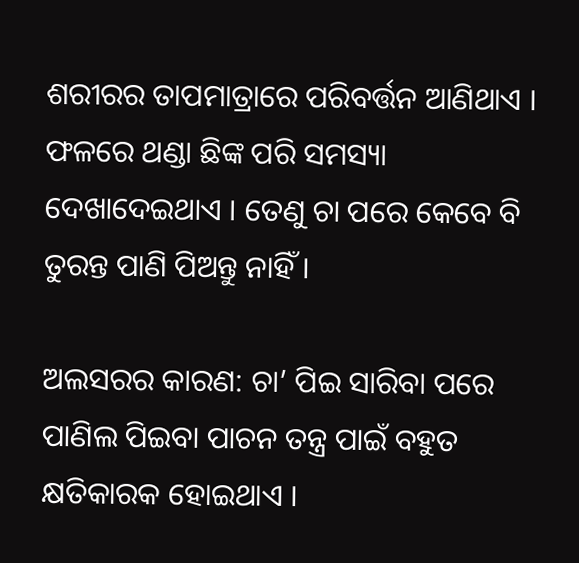ଶରୀରର ତାପମାତ୍ରାରେ ପରିବର୍ତ୍ତନ ଆଣିଥାଏ । ଫଳରେ ଥଣ୍ଡା ଛିଙ୍କ ପରି ସମସ୍ୟା ଦେଖାଦେଇଥାଏ । ତେଣୁ ଚା ପରେ କେବେ ବି ତୁରନ୍ତ ପାଣି ପିଅନ୍ତୁ ନାହିଁ ।

ଅଲସରର କାରଣ: ଚା’ ପିଇ ସାରିବା ପରେ ପାଣିଲ ପିଇବା ପାଚନ ତନ୍ତ୍ର ପାଇଁ ବହୁତ କ୍ଷତିକାରକ ହୋଇଥାଏ ।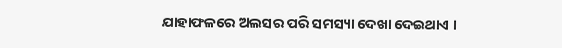ଯାହାଫଳରେ ଅଲସର ପରି ସମସ୍ୟା ଦେଖା ଦେଇଥାଏ ।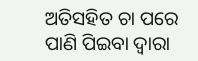ଅତିସହିତ ଚା ପରେ ପାଣି ପିଇବା ଦ୍ୱାରା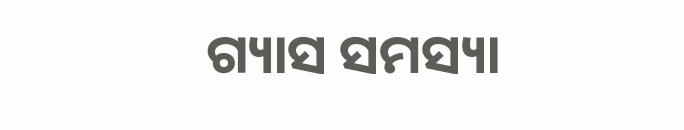ଗ୍ୟାସ ସମସ୍ୟା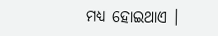ମଧ୍ୟ ହୋଇଥାଏ ।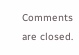Comments are closed.